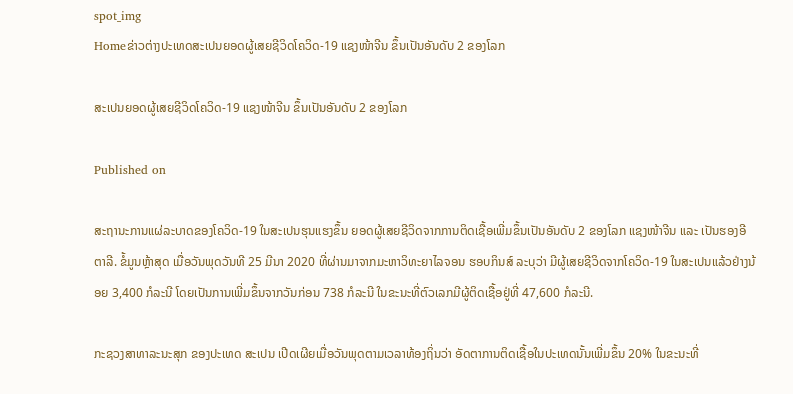spot_img
Homeຂ່າວຕ່າງປະເທດສະເປນຍອດຜູ້ເສຍຊີວິດໂຄວິດ-19 ແຊງໜ້າຈີນ ຂຶ້ນເປັນອັນດັບ 2 ຂອງໂລກ

ສະເປນຍອດຜູ້ເສຍຊີວິດໂຄວິດ-19 ແຊງໜ້າຈີນ ຂຶ້ນເປັນອັນດັບ 2 ຂອງໂລກ

Published on

ສະຖານະການແຜ່ລະບາດຂອງໂຄວິດ-19 ໃນສະເປນຮຸນແຮງຂຶ້ນ ຍອດຜູ້ເສຍຊີວິດຈາກການຕິດເຊື້ອເພີ່ມຂຶ້ນເປັນອັນດັບ 2 ຂອງໂລກ ແຊງໜ້າຈີນ ແລະ ເປັນຮອງອີຕາລີ. ຂໍ້ມູນຫຼ້າສຸດ ເມື່ອວັນພຸດວັນທີ 25 ມີນາ 2020 ທີ່ຜ່ານມາຈາກມະຫາວິທະຍາໄລຈອນ ຮອບກິນສ໌ ລະບຸວ່າ ມີຜູ້ເສຍຊີວິດຈາກໂຄວິດ-19 ໃນສະເປນແລ້ວຢ່າງນ້ອຍ 3,400 ກໍລະນີ ໂດຍເປັນການເພີ່ມຂຶ້ນຈາກວັນກ່ອນ 738 ກໍລະນີ ໃນຂະນະທີ່ຕົວເລກມີຜູ້ຕິດເຊື້ອຢູ່ທີ່ 47,600 ກໍລະນີ.

ກະຊວງສາທາລະນະສຸກ ຂອງປະເທດ ສະເປນ ເປີດເຜີຍເມື່ອວັນພຸດຕາມເວລາທ້ອງຖິ່ນວ່າ ອັດຕາການຕິດເຊື້ອໃນປະເທດນັ້ນເພີ່ມຂຶ້ນ 20% ໃນຂະນະທີ່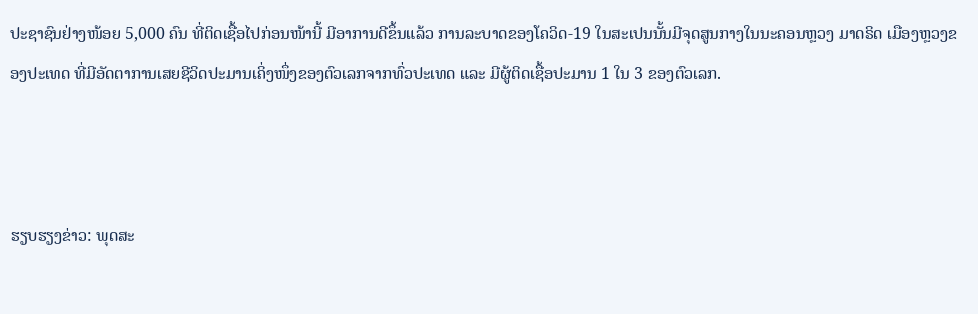ປະຊາຊົນຢ່າງໜ້ອຍ 5,000 ຄົນ ທີ່ຕິດເຊື້ອໄປກ່ອນໜ້ານີ້ ມີອາການດີຂຶ້ນແລ້ວ ການລະບາດຂອງໂຄວິດ-19 ໃນສະເປນນັ້ນມີຈຸດສູນກາງໃນນະຄອນຫຼວງ ມາດຣິດ ເມືອງຫຼວງຂອງປະເທດ ທີ່ມີອັດຕາການເສຍຊີວິດປະມານເຄິ່ງໜຶ່ງຂອງຕົວເລກຈາກທົ່ວປະເທດ ແລະ ມີຜູ້ຕິດເຊື້ອປະມານ 1 ໃນ 3 ຂອງຕົວເລກ.



ຮຽບຮຽງຂ່າວ: ພຸດສະ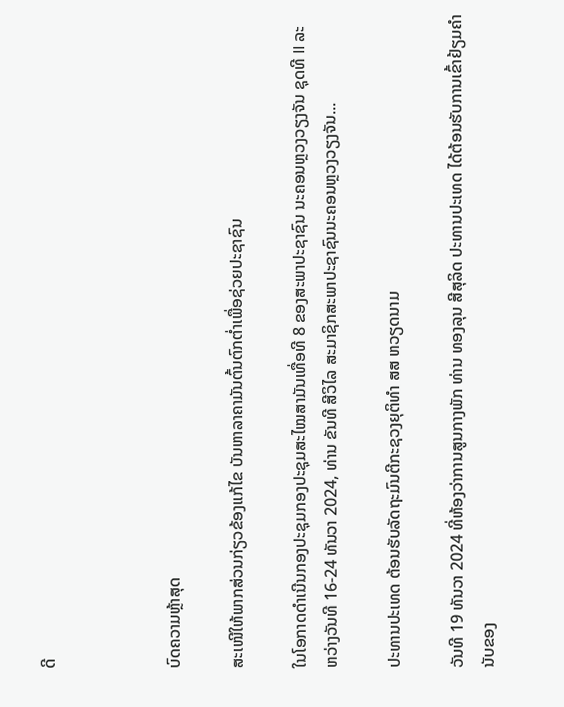ດີ



ບົດຄວາມຫຼ້າສຸດ

ສະເໜີໃຫ້ພາກສ່ວນກ່ຽວຂ້ອງແກ້ໄຂ ບັນຫາລາຄາມັນຕົ້ນຕົກຕໍ່າເພື່ອຊ່ວຍປະຊາຊົນ

ໃນໂອກາດດຳເນີນກອງປະຊຸມກອງປະຊຸມສະໄໝສາມັນເທື່ອທີ 8 ຂອງສະພາປະຊາຊົນ ນະຄອນຫຼວງວຽງຈັນ ຊຸດທີ II ລະຫວ່າງວັນທີ 16-24 ທັນວາ 2024, ທ່ານ ຂັນທີ ສີວິໄລ ສະມາຊິກສະພາປະຊາຊົນນະຄອນຫຼວງວຽງຈັນ...

ປະທານປະເທດ ຕ້ອນຮັບລັດຖະມົນຕີກະຊວງຍຸຕິທຳ ສສ ຫວຽດນາມ

ວັນທີ 19 ທັນວາ 2024 ທີ່ຫ້ອງວ່າການສູນກາງພັກ ທ່ານ ທອງລຸນ ສີສຸລິດ ປະທານປະເທດ ໄດ້ຕ້ອນຮັບການເຂົ້າຢ້ຽມຄຳນັບຂອງ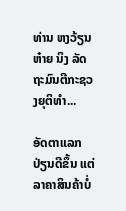ທ່ານ ຫງວ້ຽນ ຫ໋າຍ ນິງ ລັດຖະມົນຕີກະຊວງຍຸຕິທຳ...

ອັດຕາແລກປ່ຽນດີຂຶ້ນ ແຕ່ລາຄາສິນຄ້າບໍ່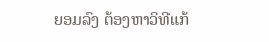ຍອມລົງ ຕ້ອງຫາວິທີແກ້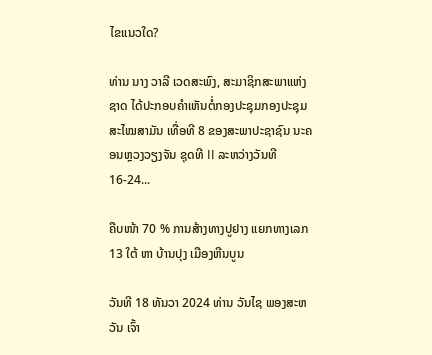ໄຂແນວໃດ?

ທ່ານ ນາງ ວາລີ ເວດສະພົງ, ສະມາຊິກສະພາແຫ່ງຊາດ ໄດ້ປະກອບຄໍາເຫັນຕໍ່ກອງປະຊຸມກອງປະຊຸມສະໄໝສາມັນ ເທື່ອທີ 8 ຂອງສະພາປະຊາຊົນ ນະຄອນຫຼວງວຽງຈັນ ຊຸດທີ II ລະຫວ່າງວັນທີ 16-24...

ຄືບໜ້າ 70 % ການສ້າງທາງປູຢາງ ແຍກທາງເລກ 13 ໃຕ້ ຫາ ບ້ານປຸງ ເມືອງຫີນບູນ

ວັນທີ 18 ທັນວາ 2024 ທ່ານ ວັນໄຊ ພອງສະຫວັນ ເຈົ້າ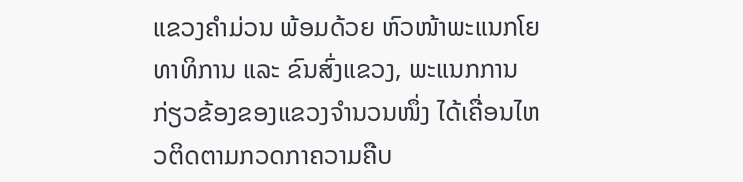ແຂວງຄຳມ່ວນ ພ້ອມດ້ວຍ ຫົວໜ້າພະແນກໂຍທາທິການ ແລະ ຂົນສົ່ງແຂວງ, ພະແນກການກ່ຽວຂ້ອງຂອງແຂວງຈໍານວນໜຶ່ງ ໄດ້ເຄື່ອນໄຫວຕິດຕາມກວດກາຄວາມຄືບ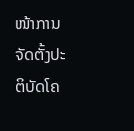ໜ້າການຈັດຕັ້ງປະຕິບັດໂຄ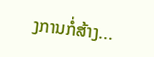ງການກໍ່ສ້າງ...